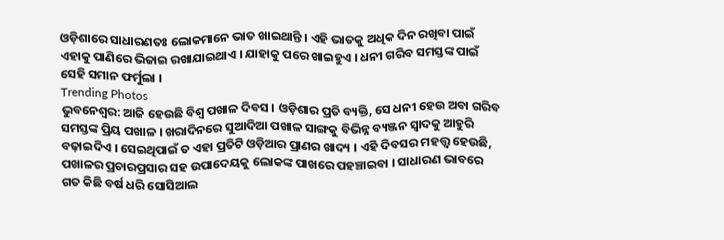ଓଡ଼ିଶାରେ ସାଧାରଣତଃ ଲୋକମାନେ ଭାତ ଖାଇଥାନ୍ତି । ଏହି ଭାତକୁ ଅଧିକ ଦିନ ରଖିବା ପାଇଁ ଏହାକୁ ପାଣିରେ ଭିଜାଇ ରଖାଯାଇଥାଏ । ଯାହାକୁ ପରେ ଖାଇହୁଏ । ଧନୀ ଗରିବ ସମସ୍ତଙ୍କ ପାଇଁ ସେହି ସମାନ ଫର୍ମୁଲା ।
Trending Photos
ଭୁବନେଶ୍ୱର: ଆଜି ହେଉଛି ବିଶ୍ୱ ପଖାଳ ଦିବସ । ଓଡ଼ିଶାର ପ୍ରତି ବ୍ୟକ୍ତି, ସେ ଧନୀ ହେଉ ଅବା ଗରିବ ସମସ୍ତଙ୍କ ପ୍ରିୟ ପଖାଳ । ଖରାଦିନରେ ସୁଆଦିଆ ପଖାଳ ସାଙ୍ଗକୁ ବିଭିନ୍ନ ବ୍ୟଞ୍ଜନ ସ୍ୱାଦକୁ ଆହୁରି ବଢ଼ାଇଦିଏ । ସେଇଥିପାଇଁ ତ ଏହା ପ୍ରତିଟି ଓଡ଼ିଆର ପ୍ରାଣର ଖାଦ୍ୟ । ଏହି ଦିବସର ମହତ୍ତ୍ୱ ହେଉଛି, ପଖାଳର ପ୍ରଚାରପ୍ରସାର ସହ ଉପାଦେୟକୁ ଲୋକଙ୍କ ପାଖରେ ପହଞ୍ଚାଇବା । ସାଧାରଣ ଭାବରେ
ଗତ କିଛି ବର୍ଷ ଧରି ସୋସିଆଲ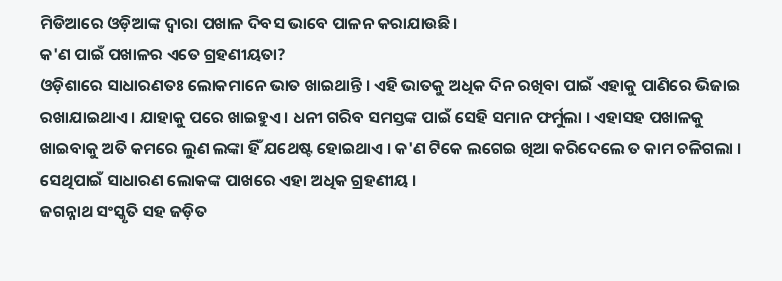ମିଡିଆରେ ଓଡ଼ିଆଙ୍କ ଦ୍ୱାରା ପଖାଳ ଦିବସ ଭାବେ ପାଳନ କରାଯାଉଛି।
କ'ଣ ପାଇଁ ପଖାଳର ଏତେ ଗ୍ରହଣୀୟତା?
ଓଡ଼ିଶାରେ ସାଧାରଣତଃ ଲୋକମାନେ ଭାତ ଖାଇଥାନ୍ତି । ଏହି ଭାତକୁ ଅଧିକ ଦିନ ରଖିବା ପାଇଁ ଏହାକୁ ପାଣିରେ ଭିଜାଇ ରଖାଯାଇଥାଏ । ଯାହାକୁ ପରେ ଖାଇହୁଏ । ଧନୀ ଗରିବ ସମସ୍ତଙ୍କ ପାଇଁ ସେହି ସମାନ ଫର୍ମୁଲା । ଏହାସହ ପଖାଳକୁ ଖାଇବାକୁ ଅତି କମରେ ଲୁଣ ଲଙ୍କା ହିଁ ଯଥେଷ୍ଟ ହୋଇଥାଏ । କ'ଣ ଟିକେ ଲଗେଇ ଖିଆ କରିଦେଲେ ତ କାମ ଚଳିଗଲା । ସେଥିପାଇଁ ସାଧାରଣ ଲୋକଙ୍କ ପାଖରେ ଏହା ଅଧିକ ଗ୍ରହଣୀୟ ।
ଜଗନ୍ନାଥ ସଂସ୍କୃତି ସହ ଜଡ଼ିତ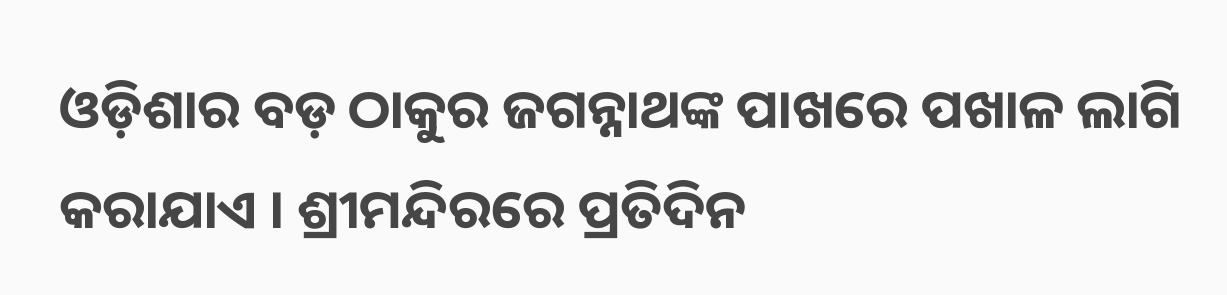ଓଡ଼ିଶାର ବଡ଼ ଠାକୁର ଜଗନ୍ନାଥଙ୍କ ପାଖରେ ପଖାଳ ଲାଗି କରାଯାଏ । ଶ୍ରୀମନ୍ଦିରରେ ପ୍ରତିଦିନ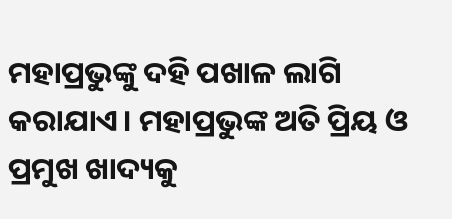ମହାପ୍ରଭୁଙ୍କୁ ଦହି ପଖାଳ ଲାଗି କରାଯାଏ। ମହାପ୍ରଭୁଙ୍କ ଅତି ପ୍ରିୟ ଓ ପ୍ରମୁଖ ଖାଦ୍ୟକୁ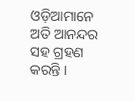ଓଡ଼ିଆମାନେ ଅତି ଆନନ୍ଦର ସହ ଗ୍ରହଣ କରନ୍ତି ।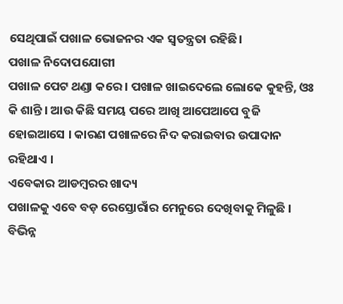ସେଥିପାଇଁ ପଖାଳ ଭୋଜନର ଏକ ସ୍ୱତନ୍ତ୍ରତା ରହିଛି।
ପଖାଳ ନିଦୋପଯୋଗୀ
ପଖାଳ ପେଟ ଥଣ୍ଡା କରେ । ପଖାଳ ଖାଇଦେଲେ ଲୋକେ କୁହନ୍ତି, ଓଃ କି ଶାନ୍ତି । ଆଉ କିଛି ସମୟ ପରେ ଆଖି ଆପେଆପେ ବୁଜି ହୋଇଆସେ । କାରଣ ପଖାଳରେ ନିଦ କରାଇବାର ଉପାଦାନ ରହିଥାଏ ।
ଏବେକାର ଆଡମ୍ୱରର ଖାଦ୍ୟ
ପଖାଳକୁ ଏବେ ବଡ଼ ରେସ୍ତୋରାଁର ମେନୁରେ ଦେଖିବାକୁ ମିଳୁଛି । ବିଭିନ୍ନ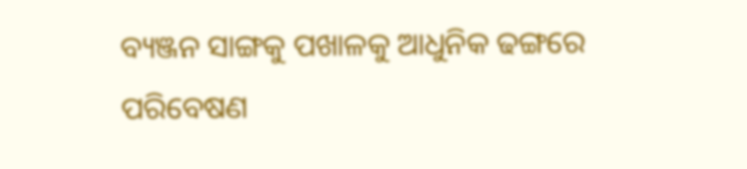ବ୍ୟଞ୍ଜନ ସାଙ୍ଗକୁ ପଖାଳକୁ ଆଧୁନିକ ଢଙ୍ଗରେ ପରିବେଷଣ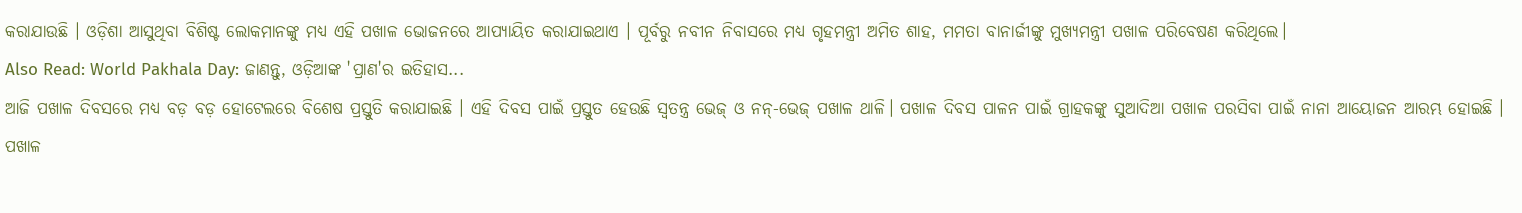କରାଯାଉଛି । ଓଡ଼ିଶା ଆସୁଥିବା ବିଶିଷ୍ଟ ଲୋକମାନଙ୍କୁ ମଧ୍ୟ ଏହି ପଖାଳ ଭୋଜନରେ ଆପ୍ୟାୟିତ କରାଯାଇଥାଏ । ପୂର୍ବରୁ ନବୀନ ନିବାସରେ ମଧ୍ୟ ଗୃହମନ୍ତ୍ରୀ ଅମିତ ଶାହ, ମମତା ବାନାର୍ଜୀଙ୍କୁ ମୁଖ୍ୟମନ୍ତ୍ରୀ ପଖାଳ ପରିବେଷଣ କରିଥିଲେ।
Also Read: World Pakhala Day: ଜାଣନ୍ତୁ, ଓଡ଼ିଆଙ୍କ 'ପ୍ରାଣ'ର ଇତିହାସ...
ଆଜି ପଖାଳ ଦିବସରେ ମଧ୍ୟ ବଡ଼ ବଡ଼ ହୋଟେଲରେ ବିଶେଷ ପ୍ରସ୍ତୁତି କରାଯାଇଛି । ଏହି ଦିବସ ପାଇଁ ପ୍ରସ୍ତୁତ ହେଉଛି ସ୍ୱତନ୍ତ୍ର ଭେଜ୍ ଓ ନନ୍-ଭେଜ୍ ପଖାଳ ଥାଳି। ପଖାଳ ଦିବସ ପାଳନ ପାଇଁ ଗ୍ରାହକଙ୍କୁ ସୁଆଦିଆ ପଖାଳ ପରସିବା ପାଇଁ ନାନା ଆୟୋଜନ ଆରମ୍ଭ ହୋଇଛି ।
ପଖାଳ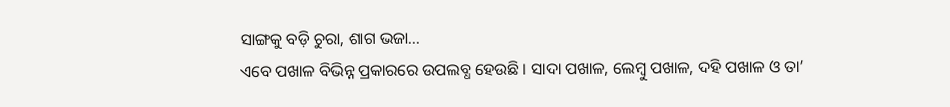ସାଙ୍ଗକୁ ବଡ଼ି ଚୁରା, ଶାଗ ଭଜା...
ଏବେ ପଖାଳ ବିଭିନ୍ନ ପ୍ରକାରରେ ଉପଲବ୍ଧ ହେଉଛି । ସାଦା ପଖାଳ, ଲେମ୍ବୁ ପଖାଳ, ଦହି ପଖାଳ ଓ ତା’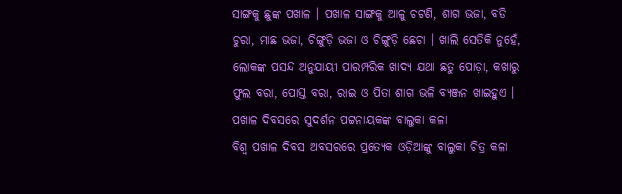ସାଙ୍ଗକୁ ଛୁଙ୍କ ପଖାଳ । ପଖାଳ ସାଙ୍ଗକୁ ଆଳୁ ଚଟଣି, ଶାଗ ଭଜା, ବଡି ଚୁରା, ମାଛ ଭଜା, ଚିଙ୍ଗୁଡ଼ି ଭଜା ଓ ଚିଙ୍ଗୁଡ଼ି ଛେଚା । ଖାଲି ସେତିକି ନୁହେଁ, ଲୋକଙ୍କ ପସନ୍ଦ ଅନୁଯାୟୀ ପାରମ୍ପରିକ ଖାଦ୍ୟ ଯଥା ଛତୁ ପୋଡ଼ା, କଖାରୁ ଫୁଲ ବରା, ପୋସ୍ତ ବରା, ରାଇ ଓ ପିତା ଶାଗ ଭଳି ବ୍ୟଞ୍ଜନ ଖାଇହୁଏ ।
ପଖାଳ ଦିବସରେ ସୁଦର୍ଶନ ପଟ୍ଟନାୟକଙ୍କ ବାଲୁକା କଳା
ବିଶ୍ଵ ପଖାଳ ଦିବସ ଅବସରରେ ପ୍ରତ୍ୟେକ ଓଡ଼ିଆଙ୍କୁ ବାଲୁକା ଚିତ୍ର କଳା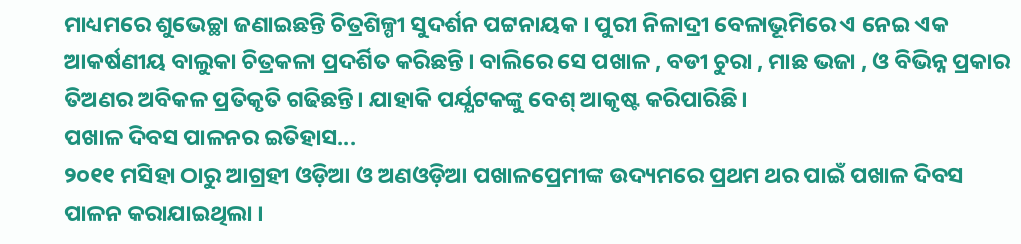ମାଧ୍ୟମରେ ଶୁଭେଚ୍ଛା ଜଣାଇଛନ୍ତି ଚିତ୍ରଶିଳ୍ପୀ ସୁଦର୍ଶନ ପଟ୍ଟନାୟକ । ପୁରୀ ନିଳାଦ୍ରୀ ବେଳାଭୂମିରେ ଏ ନେଇ ଏକ ଆକର୍ଷଣୀୟ ବାଲୁକା ଚିତ୍ରକଳା ପ୍ରଦର୍ଶିତ କରିଛନ୍ତି । ବାଲିରେ ସେ ପଖାଳ , ବଡୀ ଚୁରା , ମାଛ ଭଜା , ଓ ବିଭିନ୍ନ ପ୍ରକାର ତିଅଣର ଅବିକଳ ପ୍ରତିକୃତି ଗଢିଛନ୍ତି। ଯାହାକି ପର୍ଯ୍ଯଟକଙ୍କୁ ବେଶ୍ ଆକୃଷ୍ଟ କରିପାରିଛି।
ପଖାଳ ଦିବସ ପାଳନର ଇତିହାସ...
୨୦୧୧ ମସିହା ଠାରୁ ଆଗ୍ରହୀ ଓଡ଼ିଆ ଓ ଅଣଓଡ଼ିଆ ପଖାଳପ୍ରେମୀଙ୍କ ଉଦ୍ୟମରେ ପ୍ରଥମ ଥର ପାଇଁ ପଖାଳ ଦିବସ ପାଳନ କରାଯାଇଥିଲା ।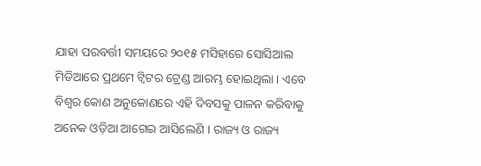ଯାହା ପରବର୍ତ୍ତୀ ସମୟରେ ୨୦୧୫ ମସିହାରେ ସୋସିଆଲ ମିଡିଆରେ ପ୍ରଥମେ ଟ୍ୱିଟର ଟ୍ରେଣ୍ଡ ଆରମ୍ଭ ହୋଇଥିଲା । ଏବେ ବିଶ୍ୱର କୋଣ ଅନୁକୋଣରେ ଏହି ଦିବସକୁ ପାଳନ କରିବାକୁ ଅନେକ ଓଡ଼ିଆ ଆଗେଇ ଆସିଲେଣି । ରାଜ୍ୟ ଓ ରାଜ୍ୟ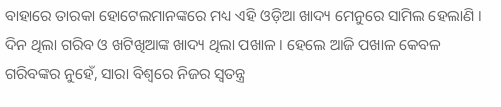ବାହାରେ ତାରକା ହୋଟେଲମାନଙ୍କରେ ମଧ୍ୟ ଏହି ଓଡ଼ିଆ ଖାଦ୍ୟ ମେନୁରେ ସାମିଲ ହେଲାଣି ।
ଦିନ ଥିଲା ଗରିବ ଓ ଖଟିଖିଆଙ୍କ ଖାଦ୍ୟ ଥିଲା ପଖାଳ । ହେଲେ ଆଜି ପଖାଳ କେବଳ ଗରିବଙ୍କର ନୁହେଁ, ସାରା ବିଶ୍ୱରେ ନିଜର ସ୍ୱତନ୍ତ୍ର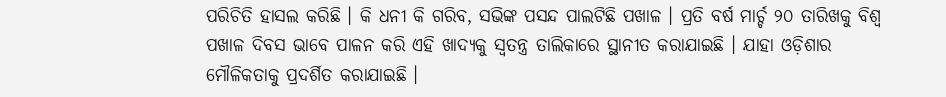ପରିଚିତି ହାସଲ କରିଛି । କି ଧନୀ କି ଗରିବ, ସଭିଙ୍କ ପସନ୍ଦ ପାଲଟିଛି ପଖାଳ । ପ୍ରତି ବର୍ଷ ମାର୍ଚ୍ଚ ୨୦ ତାରିଖକୁ ବିଶ୍ୱ ପଖାଳ ଦିବସ ଭାବେ ପାଳନ କରି ଏହି ଖାଦ୍ୟକୁ ସ୍ୱତନ୍ତ୍ର ତାଲିକାରେ ସ୍ଥାନୀତ କରାଯାଇଛି । ଯାହା ଓଡ଼ିଶାର ମୌଳିକତାକୁ ପ୍ରଦର୍ଶିତ କରାଯାଇଛି ।